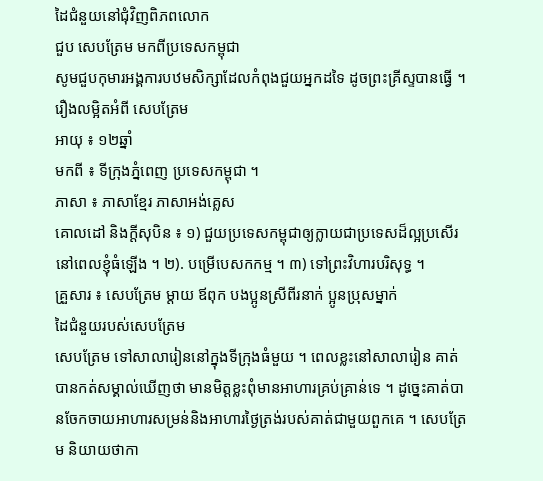ដៃជំនួយនៅជុំវិញពិភពលោក
ជួប សេបត្រែម មកពីប្រទេសកម្ពុជា
សូមជួបកុមារអង្គការបឋមសិក្សាដែលកំពុងជួយអ្នកដទៃ ដូចព្រះគ្រីស្ទបានធ្វើ ។
រឿងលម្អិតអំពី សេបត្រែម
អាយុ ៖ ១២ឆ្នាំ
មកពី ៖ ទីក្រុងភ្នំពេញ ប្រទេសកម្ពុជា ។
ភាសា ៖ ភាសាខ្មែរ ភាសាអង់គ្លេស
គោលដៅ និងក្ដីសុបិន ៖ ១) ជួយប្រទេសកម្ពុជាឲ្យក្លាយជាប្រទេសដ៏ល្អប្រសើរនៅពេលខ្ញុំធំឡើង ។ ២). បម្រើបេសកកម្ម ។ ៣) ទៅព្រះវិហារបរិសុទ្ធ ។
គ្រួសារ ៖ សេបត្រែម ម្ដាយ ឪពុក បងប្អូនស្រីពីរនាក់ ប្អូនប្រុសម្នាក់
ដៃជំនួយរបស់សេបត្រែម
សេបត្រែម ទៅសាលារៀននៅក្នុងទីក្រុងធំមួយ ។ ពេលខ្លះនៅសាលារៀន គាត់បានកត់សម្គាល់ឃើញថា មានមិត្តខ្លះពុំមានអាហារគ្រប់គ្រាន់ទេ ។ ដូច្នេះគាត់បានចែកចាយអាហារសម្រន់និងអាហារថ្ងៃត្រង់របស់គាត់ជាមួយពួកគេ ។ សេបត្រែម និយាយថាកា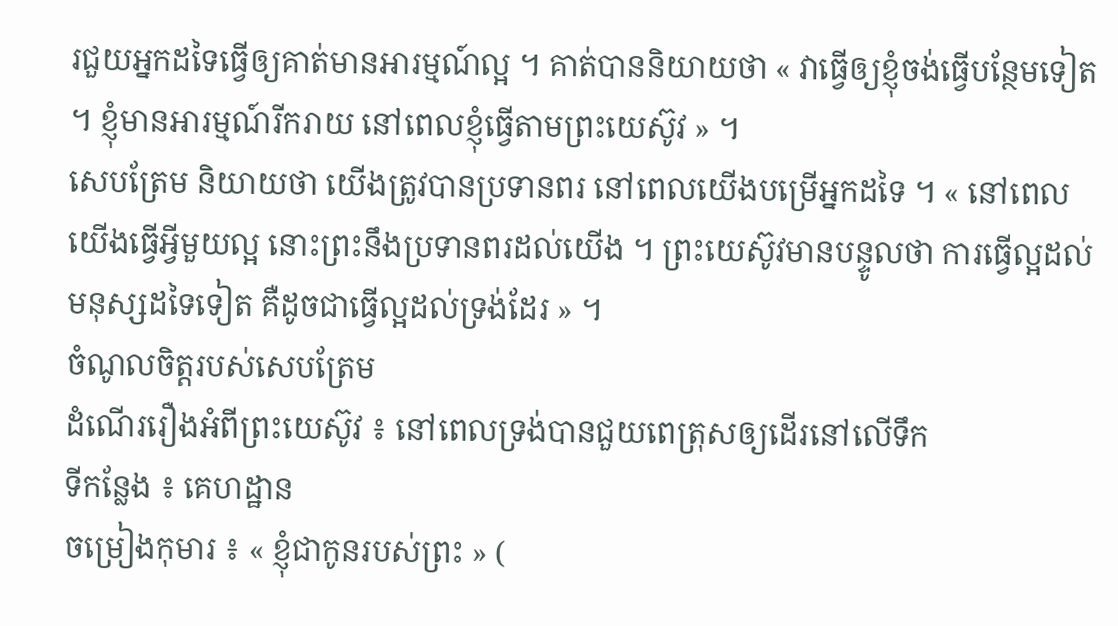រជួយអ្នកដទៃធ្វើឲ្យគាត់មានអារម្មណ៍ល្អ ។ គាត់បាននិយាយថា « វាធ្វើឲ្យខ្ញុំចង់ធ្វើបន្ថែមទៀត ។ ខ្ញុំមានអារម្មណ៍រីករាយ នៅពេលខ្ញុំធ្វើតាមព្រះយេស៊ូវ » ។
សេបត្រែម និយាយថា យើងត្រូវបានប្រទានពរ នៅពេលយើងបម្រើអ្នកដទៃ ។ « នៅពេលយើងធ្វើអ្វីមួយល្អ នោះព្រះនឹងប្រទានពរដល់យើង ។ ព្រះយេស៊ូវមានបន្ទូលថា ការធ្វើល្អដល់មនុស្សដទៃទៀត គឺដូចជាធ្វើល្អដល់ទ្រង់ដែរ » ។
ចំណូលចិត្តរបស់សេបត្រែម
ដំណើររឿងអំពីព្រះយេស៊ូវ ៖ នៅពេលទ្រង់បានជួយពេត្រុសឲ្យដើរនៅលើទឹក
ទីកន្លែង ៖ គេហដ្ឋាន
ចម្រៀងកុមារ ៖ « ខ្ញុំជាកូនរបស់ព្រះ » (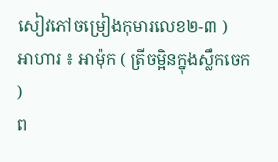សៀវភៅចម្រៀងកុមារលេខ២-៣ )
អាហារ ៖ អាម៉ុក ( ត្រីចម្អិនក្នុងស្លឹកចេក )
ព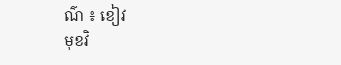ណ៌ ៖ ខៀវ
មុខវិ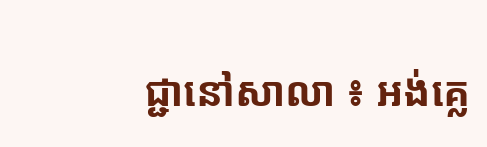ជ្ជានៅសាលា ៖ អង់គ្លេ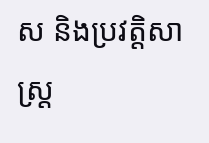ស និងប្រវត្តិសាស្ត្រ